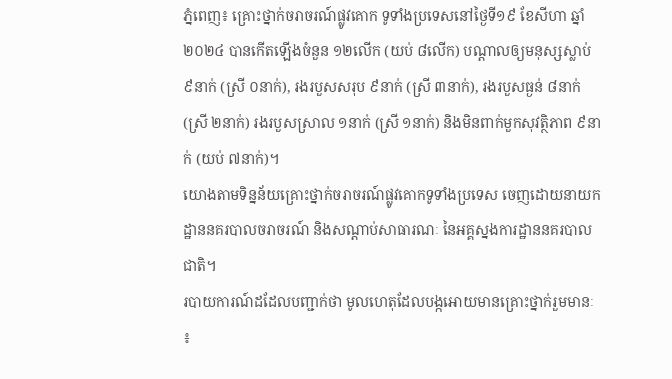ភ្នំពេញ៖ គ្រោះថ្នាក់ចរាចរណ៍ផ្លូវគោក ទូទាំងប្រទេសនៅថ្ងៃទី១៩ ខែសីហា ឆ្នាំ២០២៤ បានកើតឡើងចំនួន ១២លើក (យប់ ៨លើក) បណ្តាលឲ្យមនុស្សស្លាប់ ៩នាក់ (ស្រី ០នាក់), រងរបួសសរុប ៩នាក់ (ស្រី ៣នាក់), រងរបួសធ្ងន់ ៨នាក់ (ស្រី ២នាក់) រងរបួសស្រាល ១នាក់ (ស្រី ១នាក់) និងមិនពាក់មួកសុវត្ថិភាព ៩នាក់ (យប់ ៧នាក់)។
យោងតាមទិន្នន័យគ្រោះថ្នាក់ចរាចរណ៍ផ្លូវគោកទូទាំងប្រទេស ចេញដោយនាយក ដ្ឋាននគរបាលចរាចរណ៍ និងសណ្តាប់សាធារណៈ នៃអគ្គស្នងការដ្ឋាននគរបាលជាតិ។
របាយការណ៍ដដែលបញ្ជាក់ថា មូលហេតុដែលបង្កអោយមានគ្រោះថ្នាក់រួមមានៈ ៖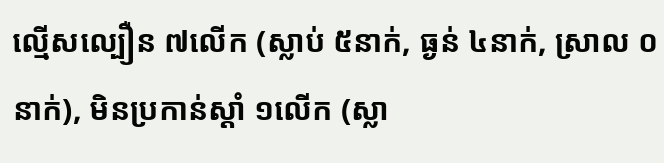ល្មើសល្បឿន ៧លើក (ស្លាប់ ៥នាក់, ធ្ងន់ ៤នាក់, ស្រាល ០នាក់), មិនប្រកាន់ស្តាំ ១លើក (ស្លា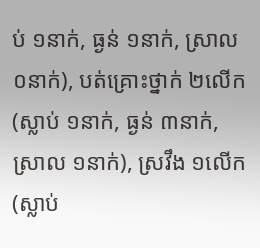ប់ ១នាក់, ធ្ងន់ ១នាក់, ស្រាល ០នាក់), បត់គ្រោះថ្នាក់ ២លើក (ស្លាប់ ១នាក់, ធ្ងន់ ៣នាក់, ស្រាល ១នាក់), ស្រវឹង ១លើក (ស្លាប់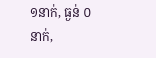១នាក់, ធ្ងន់ ០នាក់,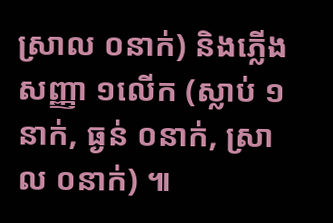ស្រាល ០នាក់) និងភ្លើងសញ្ញា ១លើក (ស្លាប់ ១នាក់, ធ្ងន់ ០នាក់, ស្រាល ០នាក់) ៕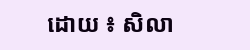ដោយ ៖ សិលា